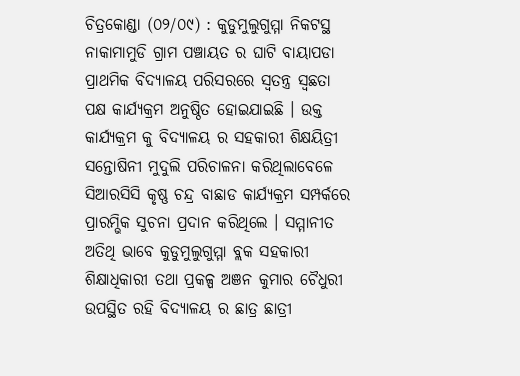ଚିତ୍ରକୋଣ୍ଡା (୦୨/୦୯) : କୁଡୁମୁଲୁଗୁମ୍ମା ନିକଟସ୍ଥ ନାକାମାମୁଡି ଗ୍ରାମ ପଞ୍ଚାୟତ ର ଘାଟି ବାୟାପଡା ପ୍ରାଥମିକ ବିଦ୍ୟାଳୟ ପରିସରରେ ସ୍ୱତନ୍ତ୍ର ସ୍ୱଛତା ପକ୍ଷ କାର୍ଯ୍ୟକ୍ରମ ଅନୁଷ୍ଠିତ ହୋଇଯାଇଛି । ଉକ୍ତ କାର୍ଯ୍ୟକ୍ରମ କୁ ବିଦ୍ୟାଳୟ ର ସହକାରୀ ଶିକ୍ଷୟିତ୍ରୀ ସନ୍ତୋଷିନୀ ମୁଦୁଲି ପରିଚାଳନା କରିଥିଲାବେଳେ ସିଆରସିସି କୃଷ୍ଣ ଚନ୍ଦ୍ର ବାଛାଡ କାର୍ଯ୍ୟକ୍ରମ ସମ୍ପର୍କରେ ପ୍ରାରମ୍ଭିକ ସୁଚନା ପ୍ରଦାନ କରିଥିଲେ । ସମ୍ମାନୀତ ଅତିଥି ଭାବେ କୁଡୁମୁଲୁଗୁମ୍ମା ବ୍ଲକ ସହକାରୀ ଶିକ୍ଷାଧିକାରୀ ତଥା ପ୍ରକଳ୍ପ ଅଞନ କୁମାର ଚୈଧୁରୀ ଉପସ୍ଥିତ ରହି ବିଦ୍ୟାଳୟ ର ଛାତ୍ର ଛାତ୍ରୀ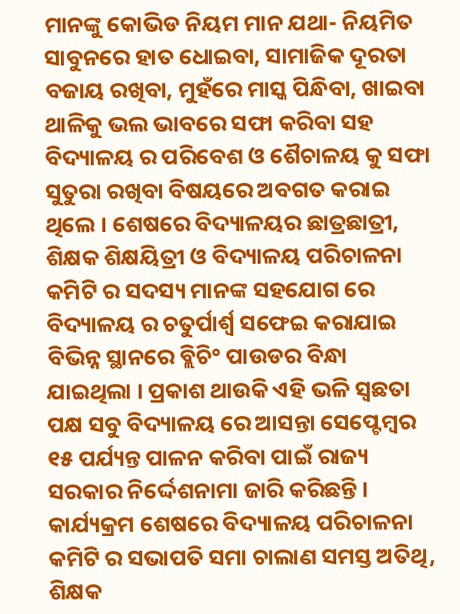ମାନଙ୍କୁ କୋଭିଡ ନିୟମ ମାନ ଯଥା- ନିୟମିତ ସାବୁନରେ ହାତ ଧୋଇବା, ସାମାଜିକ ଦୂରତା ବଜାୟ ରଖିବା, ମୁହଁରେ ମାସ୍କ ପିନ୍ଧିବା, ଖାଇବା ଥାଳିକୁ ଭଲ ଭାବରେ ସଫା କରିବା ସହ ବିଦ୍ୟାଳୟ ର ପରିବେଶ ଓ ଶୈଚାଳୟ କୁ ସଫା ସୁତୁରା ରଖିବା ବିଷୟରେ ଅବଗତ କରାଇ ଥିଲେ । ଶେଷରେ ବିଦ୍ୟାଳୟର ଛାତ୍ରଛାତ୍ରୀ, ଶିକ୍ଷକ ଶିକ୍ଷୟିତ୍ରୀ ଓ ବିଦ୍ୟାଳୟ ପରିଚାଳନା କମିଟି ର ସଦସ୍ୟ ମାନଙ୍କ ସହଯୋଗ ରେ ବିଦ୍ୟାଳୟ ର ଚତୁର୍ପାର୍ଶ୍ୱ ସଫେଇ କରାଯାଇ ବିଭିନ୍ନ ସ୍ଥାନରେ ବ୍ଲିଚି° ପାଉଡର ବିନ୍ଧା ଯାଇଥିଲା । ପ୍ରକାଶ ଥାଉକି ଏହି ଭଳି ସ୍ୱଛତା ପକ୍ଷ ସବୁ ବିଦ୍ୟାଳୟ ରେ ଆସନ୍ତା ସେପ୍ଟେମ୍ବର ୧୫ ପର୍ଯ୍ୟନ୍ତ ପାଳନ କରିବା ପାଇଁ ରାଜ୍ୟ ସରକାର ନିର୍ଦ୍ଦେଶନାମା ଜାରି କରିଛନ୍ତି । କାର୍ଯ୍ୟକ୍ରମ ଶେଷରେ ବିଦ୍ୟାଳୟ ପରିଚାଳନା କମିଟି ର ସଭାପତି ସମା ଚାଲାଣ ସମସ୍ତ ଅତିଥି, ଶିକ୍ଷକ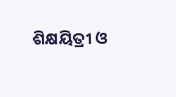ଶିକ୍ଷୟିତ୍ରୀ ଓ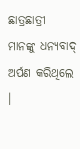ଛାତ୍ରଛାତ୍ରୀ ମାନଙ୍କୁ ଧନ୍ୟବାଦ୍ ଅର୍ପଣ କରିଥିଲେ ।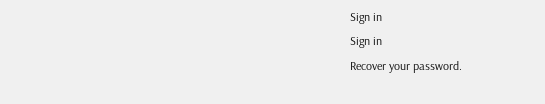Sign in
Sign in
Recover your password.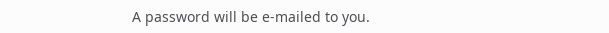A password will be e-mailed to you.